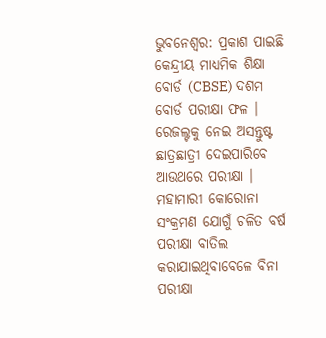ଭୁବନେଶ୍ବର: ପ୍ରକାଶ ପାଇଛି କେନ୍ଦ୍ରୀୟ ମାଧ୍ୟମିକ ଶିକ୍ଷା ବୋର୍ଡ (CBSE) ଦଶମ ବୋର୍ଡ ପରୀକ୍ଷା ଫଳ । ରେଜଲ୍ଟକୁ ନେଇ ଅସନ୍ତୁଷ୍ଟ ଛାତ୍ରଛାତ୍ରୀ ଦେଇପାରିବେ ଆଉଥରେ ପରୀକ୍ଷା । ମହାମାରୀ କୋରୋନା ସଂକ୍ରମଣ ଯୋଗୁଁ ଚଳିତ ବର୍ଷ ପରୀକ୍ଷା ବାତିଲ କରାଯାଇଥିବାବେଳେ ବିନା ପରୀକ୍ଷା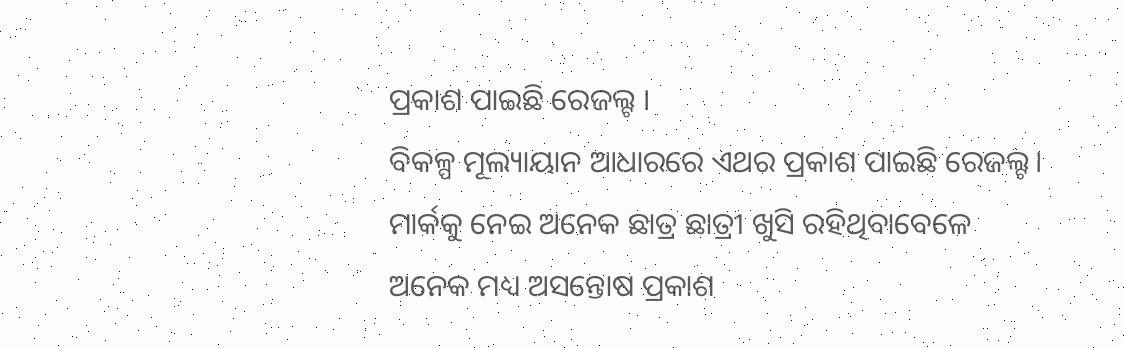ପ୍ରକାଶ ପାଇଛି ରେଜଲ୍ଟ ।
ବିକଳ୍ପ ମୂଲ୍ୟାୟାନ ଆଧାରରେ ଏଥର ପ୍ରକାଶ ପାଇଛି ରେଜଲ୍ଟ। ମାର୍କକୁ ନେଇ ଅନେକ ଛାତ୍ର ଛାତ୍ରୀ ଖୁସି ରହିଥିବାବେଳେ ଅନେକ ମଧ୍ୟ ଅସନ୍ତୋଷ ପ୍ରକାଶ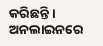କରିଛନ୍ତି । ଅନଲାଇନରେ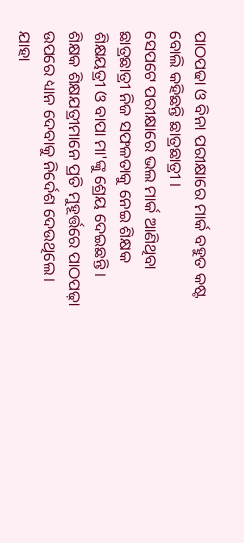ପାଠପଢା ଓ ବିନା ପରୀକ୍ଷାରେ ମାର୍କ ବହୁତ କଷ୍ଟ ବୋଲି କହିଛନ୍ତି ଛାତ୍ରଛାତ୍ରୀ ।
ସେପଟେ ପରୀକ୍ଷାରେ ଭଲ ମାର୍କ ଆଣିଥିବା ଛାତ୍ରଛାତ୍ରୀ ନିଜ ସଫଳତାକୁ ନେଇ ଶିକ୍ଷକ ଶିକ୍ଷୟତ୍ରୀ ଓ ବାପା ମା'ଙ୍କୁ ଶ୍ରେୟ ଦେଇଛନ୍ତି । ଶିକ୍ଷକ ଶିକ୍ଷଯତ୍ରୀମାନେ ପ୍ରତି ମୁହୂର୍ତ୍ତରେ ପାଠପଢ଼ା ଉପରେ ଧ୍ୟାନ ଦେବାକୁ ନିର୍ଦେଶ ଦେଉଥିଲେ। ଯାହା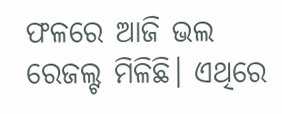ଫଳରେ ଆଜି ଭଲ ରେଜଲ୍ଟ ମିଳିଛି। ଏଥିରେ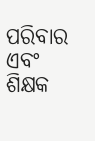ପରିବାର ଏବଂ ଶିକ୍ଷକ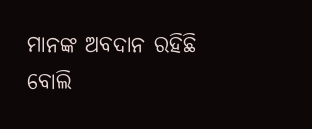ମାନଙ୍କ ଅବଦାନ ରହିଛି ବୋଲି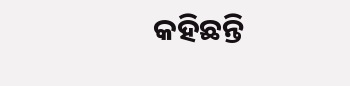କହିଛନ୍ତି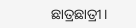ଛାତ୍ରଛାତ୍ରୀ।